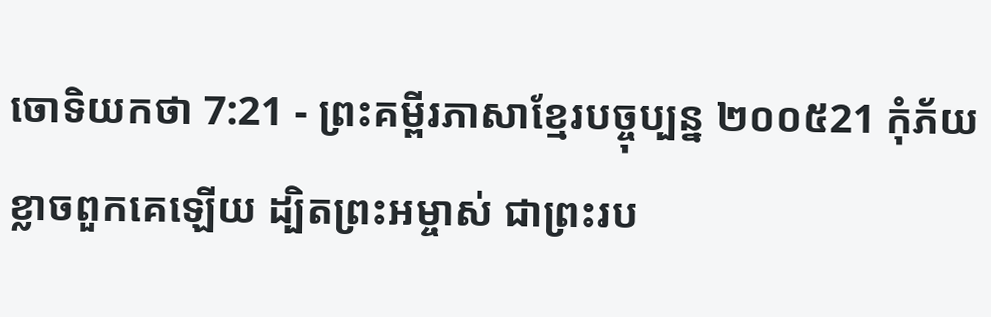ចោទិយកថា 7:21 - ព្រះគម្ពីរភាសាខ្មែរបច្ចុប្បន្ន ២០០៥21 កុំភ័យខ្លាចពួកគេឡើយ ដ្បិតព្រះអម្ចាស់ ជាព្រះរប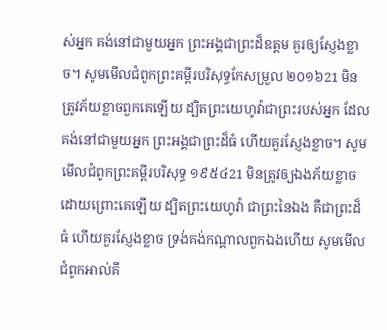ស់អ្នក គង់នៅជាមួយអ្នក ព្រះអង្គជាព្រះដ៏ឧត្ដម គួរឲ្យស្ញែងខ្លាច។ សូមមើលជំពូកព្រះគម្ពីរបរិសុទ្ធកែសម្រួល ២០១៦21 មិនត្រូវភ័យខ្លាចពួកគេឡើយ ដ្បិតព្រះយេហូវ៉ាជាព្រះរបស់អ្នក ដែលគង់នៅជាមួយអ្នក ព្រះអង្គជាព្រះដ៏ធំ ហើយគួរស្ញែងខ្លាច។ សូមមើលជំពូកព្រះគម្ពីរបរិសុទ្ធ ១៩៥៤21 មិនត្រូវឲ្យឯងភ័យខ្លាច ដោយព្រោះគេឡើយ ដ្បិតព្រះយេហូវ៉ា ជាព្រះនៃឯង គឺជាព្រះដ៏ធំ ហើយគួរស្ញែងខ្លាច ទ្រង់គង់កណ្តាលពួកឯងហើយ សូមមើលជំពូកអាល់គី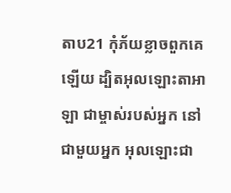តាប21 កុំភ័យខ្លាចពួកគេឡើយ ដ្បិតអុលឡោះតាអាឡា ជាម្ចាស់របស់អ្នក នៅជាមួយអ្នក អុលឡោះជា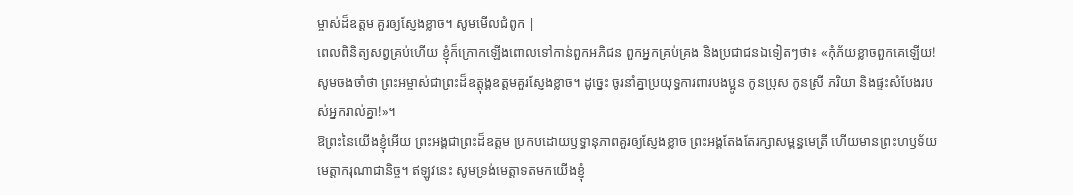ម្ចាស់ដ៏ឧត្តម គួរឲ្យស្ញែងខ្លាច។ សូមមើលជំពូក |
ពេលពិនិត្យសព្វគ្រប់ហើយ ខ្ញុំក៏ក្រោកឡើងពោលទៅកាន់ពួកអភិជន ពួកអ្នកគ្រប់គ្រង និងប្រជាជនឯទៀតៗថា៖ «កុំភ័យខ្លាចពួកគេឡើយ! សូមចងចាំថា ព្រះអម្ចាស់ជាព្រះដ៏ឧត្ដុង្គឧត្ដមគួរស្ញែងខ្លាច។ ដូច្នេះ ចូរនាំគ្នាប្រយុទ្ធការពារបងប្អូន កូនប្រុស កូនស្រី ភរិយា និងផ្ទះសំបែងរបស់អ្នករាល់គ្នា!»។
ឱព្រះនៃយើងខ្ញុំអើយ ព្រះអង្គជាព្រះដ៏ឧត្ដម ប្រកបដោយឫទ្ធានុភាពគួរឲ្យស្ញែងខ្លាច ព្រះអង្គតែងតែរក្សាសម្ពន្ធមេត្រី ហើយមានព្រះហឫទ័យមេត្តាករុណាជានិច្ច។ ឥឡូវនេះ សូមទ្រង់មេត្តាទតមកយើងខ្ញុំ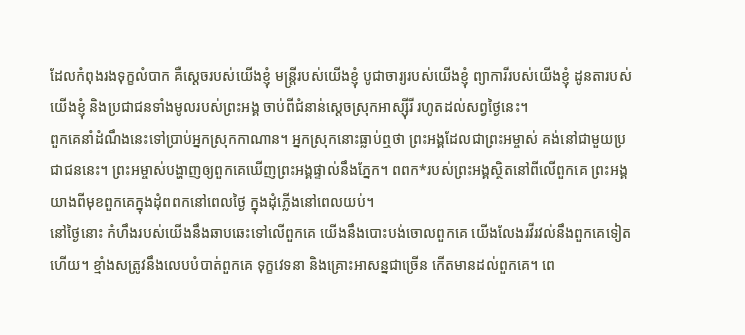ដែលកំពុងរងទុក្ខលំបាក គឺស្ដេចរបស់យើងខ្ញុំ មន្ត្រីរបស់យើងខ្ញុំ បូជាចារ្យរបស់យើងខ្ញុំ ព្យាការីរបស់យើងខ្ញុំ ដូនតារបស់យើងខ្ញុំ និងប្រជាជនទាំងមូលរបស់ព្រះអង្គ ចាប់ពីជំនាន់ស្ដេចស្រុកអាស្ស៊ីរី រហូតដល់សព្វថ្ងៃនេះ។
ពួកគេនាំដំណឹងនេះទៅប្រាប់អ្នកស្រុកកាណាន។ អ្នកស្រុកនោះធ្លាប់ឮថា ព្រះអង្គដែលជាព្រះអម្ចាស់ គង់នៅជាមួយប្រជាជននេះ។ ព្រះអម្ចាស់បង្ហាញឲ្យពួកគេឃើញព្រះអង្គផ្ទាល់នឹងភ្នែក។ ពពក*របស់ព្រះអង្គស្ថិតនៅពីលើពួកគេ ព្រះអង្គយាងពីមុខពួកគេក្នុងដុំពពកនៅពេលថ្ងៃ ក្នុងដុំភ្លើងនៅពេលយប់។
នៅថ្ងៃនោះ កំហឹងរបស់យើងនឹងឆាបឆេះទៅលើពួកគេ យើងនឹងបោះបង់ចោលពួកគេ យើងលែងរវីរវល់នឹងពួកគេទៀតហើយ។ ខ្មាំងសត្រូវនឹងលេបបំបាត់ពួកគេ ទុក្ខវេទនា និងគ្រោះអាសន្នជាច្រើន កើតមានដល់ពួកគេ។ ពេ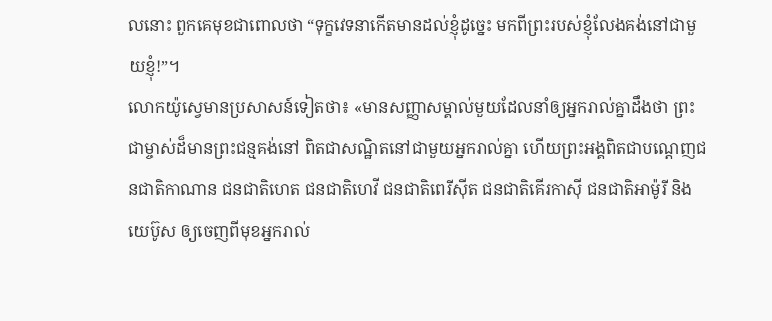លនោះ ពួកគេមុខជាពោលថា “ទុក្ខវេទនាកើតមានដល់ខ្ញុំដូច្នេះ មកពីព្រះរបស់ខ្ញុំលែងគង់នៅជាមួយខ្ញុំ!”។
លោកយ៉ូស្វេមានប្រសាសន៍ទៀតថា៖ «មានសញ្ញាសម្គាល់មួយដែលនាំឲ្យអ្នករាល់គ្នាដឹងថា ព្រះជាម្ចាស់ដ៏មានព្រះជន្មគង់នៅ ពិតជាសណ្ឋិតនៅជាមួយអ្នករាល់គ្នា ហើយព្រះអង្គពិតជាបណ្ដេញជនជាតិកាណាន ជនជាតិហេត ជនជាតិហេវី ជនជាតិពេរីស៊ីត ជនជាតិគើរកាស៊ី ជនជាតិអាម៉ូរី និងយេប៊ូស ឲ្យចេញពីមុខអ្នករាល់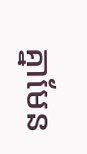គ្នាមែន